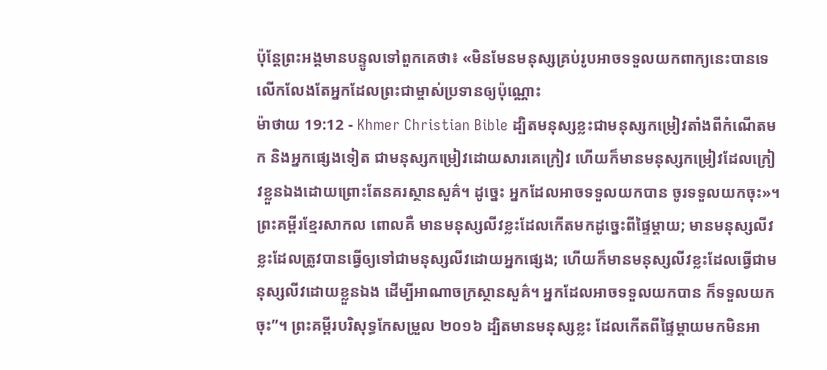ប៉ុន្ដែព្រះអង្គមានបន្ទូលទៅពួកគេថា៖ «មិនមែនមនុស្សគ្រប់រូបអាចទទួលយកពាក្យនេះបានទេ លើកលែងតែអ្នកដែលព្រះជាម្ចាស់ប្រទានឲ្យប៉ុណ្ណោះ
ម៉ាថាយ 19:12 - Khmer Christian Bible ដ្បិតមនុស្សខ្លះជាមនុស្សកម្រៀវតាំងពីកំណើតមក និងអ្នកផ្សេងទៀត ជាមនុស្សកម្រៀវដោយសារគេក្រៀវ ហើយក៏មានមនុស្សកម្រៀវដែលក្រៀវខ្លួនឯងដោយព្រោះតែនគរស្ថានសួគ៌។ ដូច្នេះ អ្នកដែលអាចទទួលយកបាន ចូរទទួលយកចុះ»។ ព្រះគម្ពីរខ្មែរសាកល ពោលគឺ មានមនុស្សលីវខ្លះដែលកើតមកដូច្នេះពីផ្ទៃម្ដាយ; មានមនុស្សលីវខ្លះដែលត្រូវបានធ្វើឲ្យទៅជាមនុស្សលីវដោយអ្នកផ្សេង; ហើយក៏មានមនុស្សលីវខ្លះដែលធ្វើជាមនុស្សលីវដោយខ្លួនឯង ដើម្បីអាណាចក្រស្ថានសួគ៌។ អ្នកដែលអាចទទួលយកបាន ក៏ទទួលយកចុះ”។ ព្រះគម្ពីរបរិសុទ្ធកែសម្រួល ២០១៦ ដ្បិតមានមនុស្សខ្លះ ដែលកើតពីផ្ទៃម្តាយមកមិនអា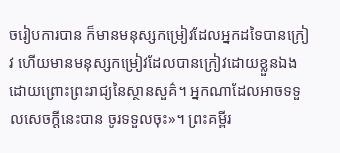ចរៀបការបាន ក៏មានមនុស្សកម្រៀវដែលអ្នកដទៃបានក្រៀវ ហើយមានមនុស្សកម្រៀវដែលបានក្រៀវដោយខ្លួនឯង ដោយព្រោះព្រះរាជ្យនៃស្ថានសួគ៌។ អ្នកណាដែលអាចទទួលសេចក្ដីនេះបាន ចូរទទួលចុះ»។ ព្រះគម្ពីរ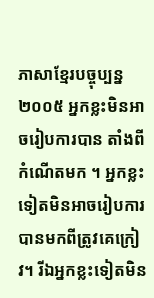ភាសាខ្មែរបច្ចុប្បន្ន ២០០៥ អ្នកខ្លះមិនអាចរៀបការបាន តាំងពីកំណើតមក ។ អ្នកខ្លះទៀតមិនអាចរៀបការបានមកពីត្រូវគេក្រៀវ។ រីឯអ្នកខ្លះទៀតមិន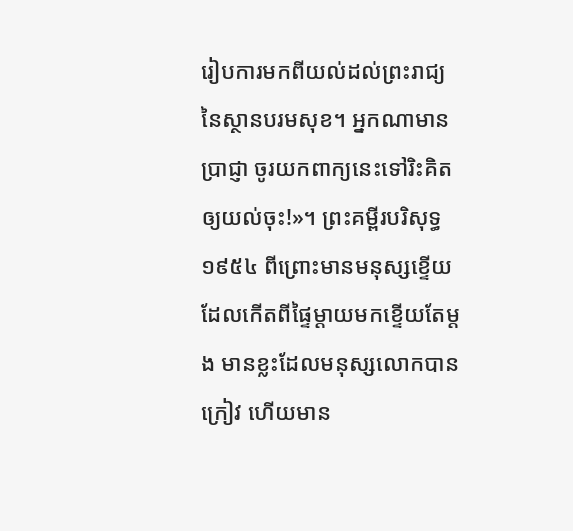រៀបការមកពីយល់ដល់ព្រះរាជ្យនៃស្ថានបរមសុខ។ អ្នកណាមានប្រាជ្ញា ចូរយកពាក្យនេះទៅរិះគិតឲ្យយល់ចុះ!»។ ព្រះគម្ពីរបរិសុទ្ធ ១៩៥៤ ពីព្រោះមានមនុស្សខ្ទើយ ដែលកើតពីផ្ទៃម្តាយមកខ្ទើយតែម្តង មានខ្លះដែលមនុស្សលោកបានក្រៀវ ហើយមាន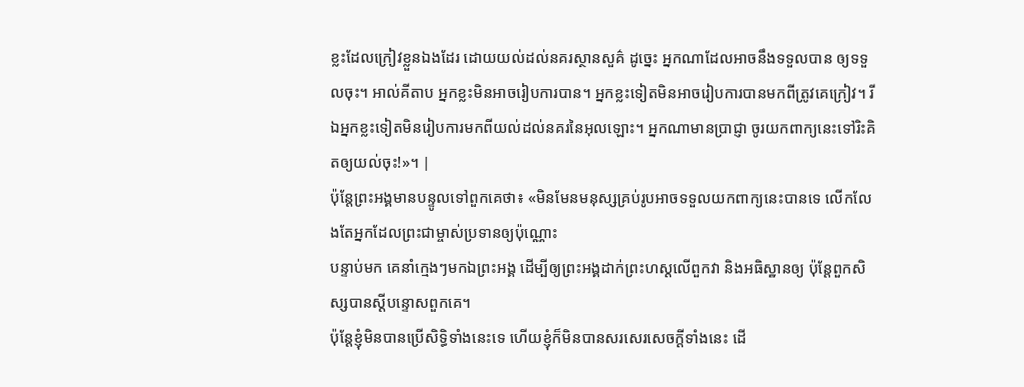ខ្លះដែលក្រៀវខ្លួនឯងដែរ ដោយយល់ដល់នគរស្ថានសួគ៌ ដូច្នេះ អ្នកណាដែលអាចនឹងទទួលបាន ឲ្យទទួលចុះ។ អាល់គីតាប អ្នកខ្លះមិនអាចរៀបការបាន។ អ្នកខ្លះទៀតមិនអាចរៀបការបានមកពីត្រូវគេក្រៀវ។ រីឯអ្នកខ្លះទៀតមិនរៀបការមកពីយល់ដល់នគរនៃអុលឡោះ។ អ្នកណាមានប្រាជ្ញា ចូរយកពាក្យនេះទៅរិះគិតឲ្យយល់ចុះ!»។ |
ប៉ុន្ដែព្រះអង្គមានបន្ទូលទៅពួកគេថា៖ «មិនមែនមនុស្សគ្រប់រូបអាចទទួលយកពាក្យនេះបានទេ លើកលែងតែអ្នកដែលព្រះជាម្ចាស់ប្រទានឲ្យប៉ុណ្ណោះ
បន្ទាប់មក គេនាំក្មេងៗមកឯព្រះអង្គ ដើម្បីឲ្យព្រះអង្គដាក់ព្រះហស្ដលើពួកវា និងអធិស្ឋានឲ្យ ប៉ុន្ដែពួកសិស្សបានស្ដីបន្ទោសពួកគេ។
ប៉ុន្ដែខ្ញុំមិនបានប្រើសិទ្ធិទាំងនេះទេ ហើយខ្ញុំក៏មិនបានសរសេរសេចក្ដីទាំងនេះ ដើ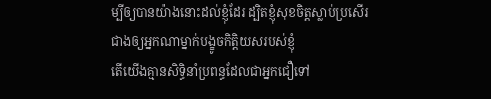ម្បីឲ្យបានយ៉ាងនោះដល់ខ្ញុំដែរ ដ្បិតខ្ញុំសុខចិត្ដស្លាប់ប្រសើរជាងឲ្យអ្នកណាម្នាក់បង្ខូចកិត្ដិយសរបស់ខ្ញុំ
តើយើងគ្មានសិទ្ធិនាំប្រពន្ធដែលជាអ្នកជឿទៅ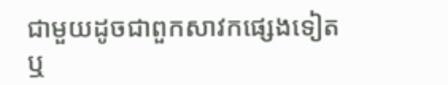ជាមួយដូចជាពួកសាវកផ្សេងទៀត ឬ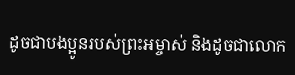ដូចជាបងប្អូនរបស់ព្រះអម្ចាស់ និងដូចជាលោក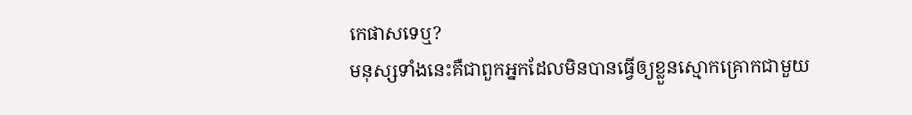កេផាសទេឬ?
មនុស្សទាំងនេះគឺជាពួកអ្នកដែលមិនបានធ្វើឲ្យខ្លួនស្មោកគ្រោកជាមួយ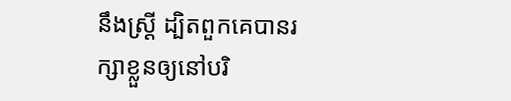នឹងស្រ្ដី ដ្បិតពួកគេបានរក្សាខ្លួនឲ្យនៅបរិ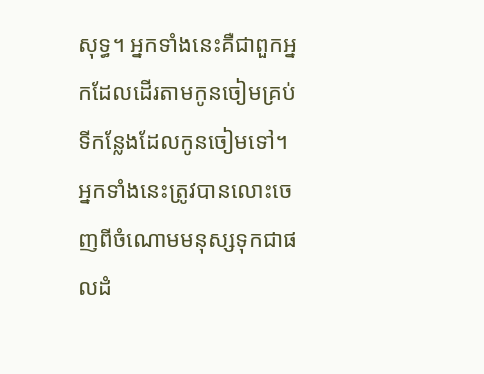សុទ្ធ។ អ្នកទាំងនេះគឺជាពួកអ្នកដែលដើរតាមកូនចៀមគ្រប់ទីកន្លែងដែលកូនចៀមទៅ។ អ្នកទាំងនេះត្រូវបានលោះចេញពីចំណោមមនុស្សទុកជាផលដំ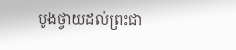បូងថ្វាយដល់ព្រះជា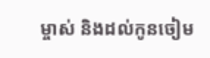ម្ចាស់ និងដល់កូនចៀម